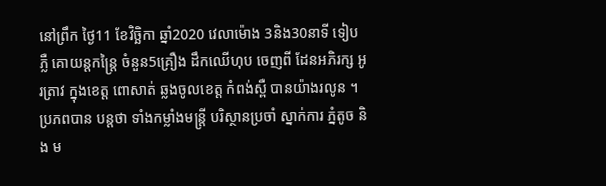នៅព្រឹក ថ្ងៃ11 ខែវិច្ឆិកា ឆ្នាំ2020 វេលាម៉ោង 3និង30នាទី ទៀបភ្លឺ គោយន្តកន្រ្តៃ ចំនួន5គ្រឿង ដឹកឈើហុប ចេញពី ដែនអភិរក្ស អូរត្រាវ ក្នុងខេត្ត ពោសាត់ ឆ្លងចូលខេត្ត កំពង់ស្ពឺ បានយ៉ាងរលូន ។ ប្រភពបាន បន្តថា ទាំងកម្លាំងមន្ត្រី បរិស្ថានប្រចាំ ស្នាក់ការ ភ្នំតូច និង ម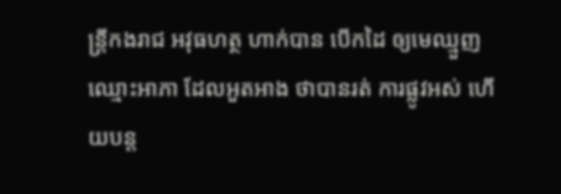ន្ត្រីកងរាជ អវុធហត្ថ ហាក់បាន បើកដៃ ឲ្យមេឈ្មួញ ឈ្មោះអាភា ដែលអួតអាង ថាបានរត់ ការផ្លូវអស់ ហើយបន្ត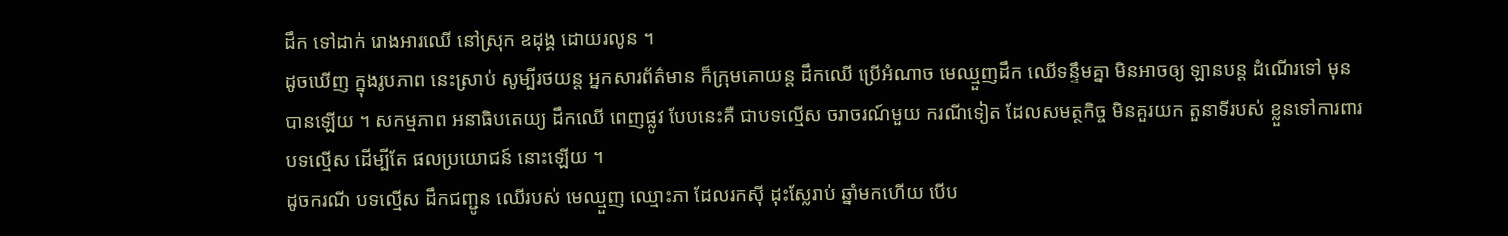ដឹក ទៅដាក់ រោងអារឈើ នៅស្រុក ឧដុង្គ ដោយរលូន ។
ដូចឃើញ ក្នុងរូបភាព នេះស្រាប់ សូម្បីរថយន្ដ អ្នកសារព័ត៌មាន ក៏ក្រុមគោយន្ដ ដឹកឈើ ប្រើអំណាច មេឈ្មួញដឹក ឈើទន្ទឹមគ្នា មិនអាចឲ្យ ឡានបន្ត ដំណើរទៅ មុនបានឡើយ ។ សកម្មភាព អនាធិបតេយ្យ ដឹកឈើ ពេញផ្លូវ បែបនេះគឺ ជាបទល្មើស ចរាចរណ៍មួយ ករណីទៀត ដែលសមត្ថកិច្ច មិនគួរយក តួនាទីរបស់ ខ្លួនទៅការពារ បទល្មើស ដើម្បីតែ ផលប្រយោជន៍ នោះឡើយ ។
ដូចករណី បទល្មើស ដឹកជញ្ជូន ឈើរបស់ មេឈ្មួញ ឈ្មោះភា ដែលរកស៊ី ដុះស្លែរាប់ ឆ្នាំមកហើយ បើប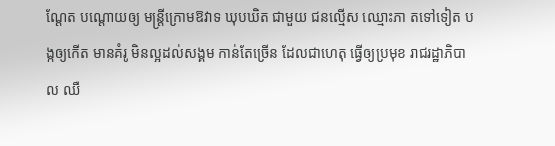ណ្ដែត បណ្ដោយឲ្យ មន្រ្តីក្រោមឱវាទ ឃុបឃិត ជាមួយ ជនល្មើស ឈ្មោះភា តទៅទៀត បង្កឲ្យកើត មានគំរូ មិនល្អដល់សង្គម កាន់តែច្រើន ដែលជាហេតុ ធ្វើឲ្យប្រមុខ រាជរដ្ឋាភិបាល ឈឺ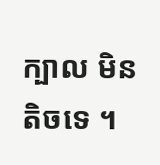ក្បាល មិនតិចទេ ។